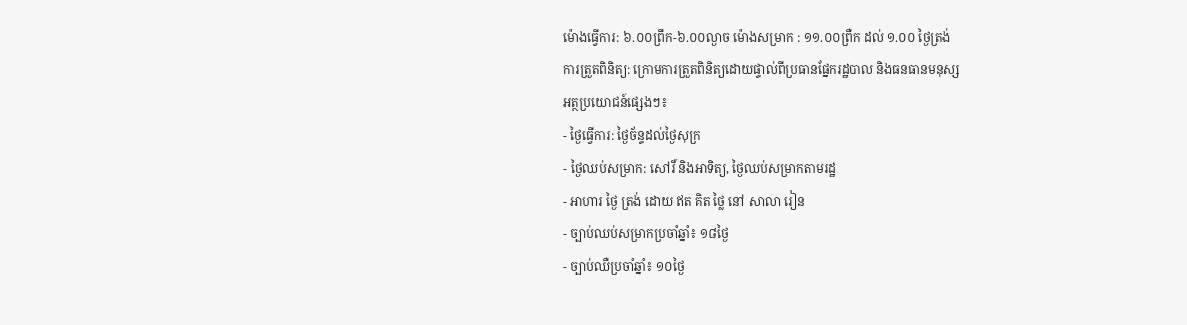ម៉ោងធ្វើការ: ៦.០០ព្រឹក-៦.០០ល្ងាច ម៉ោងសម្រាក : ១១.០០ព្រឺក ដល់ ១.០០ ថ្ងៃត្រង់
ការត្រួតពិនិត្យ: ក្រោមការត្រួតពិនិត្យដោយផ្ទាល់ពីប្រធានផ្នែករដ្ឋបាល និងធនធានមនុស្ស
អត្ថប្រយោជន៍ផ្សេងៗ៖
- ថ្ងៃធ្វើការ: ថ្ងៃច័ន្ទដល់ថ្ងៃសុក្រ
- ថ្ងៃឈប់សម្រាក: សៅរិ៍ និងអាទិត្យ, ថ្ងៃឈប់សម្រាកតាមរដ្ឋ
- អាហារ ថ្ងៃ ត្រង់ ដោយ ឥត គិត ថ្លៃ នៅ សាលា រៀន
- ច្បាប់ឈប់សម្រាកប្រចាំឆ្នាំ៖ ១៨ថ្ងៃ
- ច្បាប់ឈឺប្រចាំឆ្នាំ៖ ១០ថ្ងៃ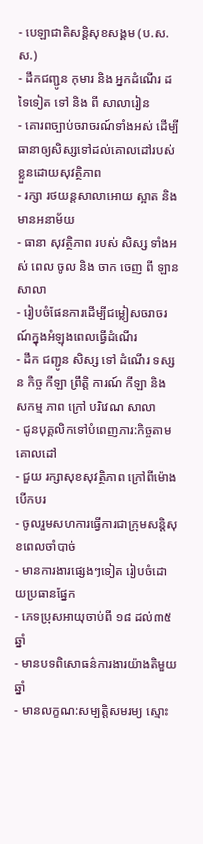- បេឡាជាតិសន្តិសុខសង្គម (ប.ស.ស.)
- ដឹកជញ្ជូន កុមារ និង អ្នកដំណើរ ដទៃទៀត ទៅ និង ពី សាលារៀន
- គោរពច្បាប់ចរាចរណ៍ទាំងអស់ ដើម្បីធានាឲ្យសិស្សទៅដល់គោលដៅរបស់ខ្លួនដោយសុវត្ថិភាព
- រក្សា រថយន្តសាលាអោយ ស្អាត និង មានអនាម័យ
- ធានា សុវត្ថិភាព របស់ សិស្ស ទាំងអស់ ពេល ចូល និង ចាក ចេញ ពី ឡាន សាលា
- រៀបចំផែនការដើម្បីជម្លៀសចរាចរណ៍ក្នុងអំឡុងពេលធ្វើដំណើរ
- ដឹក ជញ្ជូន សិស្ស ទៅ ដំណើរ ទស្សន កិច្ច កីឡា ព្រឹត្តិ ការណ៍ កីឡា និង សកម្ម ភាព ក្រៅ បរិវេណ សាលា
- ជូនបុគ្គលិកទៅបំពេញភារ:កិច្ចតាមគោលដៅ
- ជួយ រក្សាសុខសុវត្ថិភាព ក្រៅពីម៉ោងបើកបរ
- ចូលរួមសហការធ្វើការជាក្រុមសន្តិសុខពេលចាំបាច់
- មានការងារផ្សេងៗទៀត រៀបចំដោយប្រធានផ្នែក
- ភេទប្រុសអាយុចាប់ពី ១៨ ដល់៣៥ ឆ្នាំ
- មានបទពិសោធន៌ការងារយ៉ាងតិមួយឆ្នាំ
- មានលក្ខណ:សម្បត្តិសមរម្យ ស្មោះ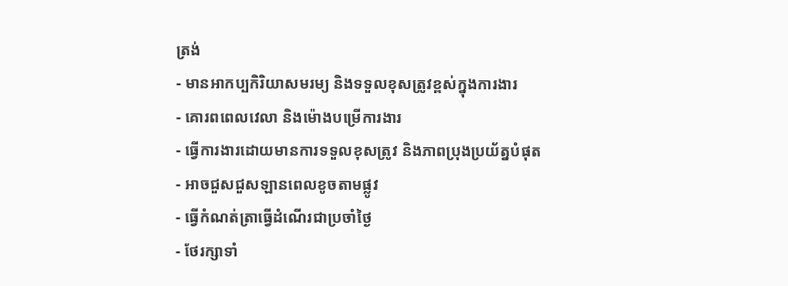ត្រង់
- មានអាកប្បកិរិយាសមរម្យ និងទទួលខុសត្រូវខ្ពស់ក្នុងការងារ
- គោរពពេលវេលា និងម៉ោងបម្រើការងារ
- ធ្វើការងារដោយមានការទទួលខុសត្រូវ និងភាពប្រុងប្រយ័ត្នបំផុត
- អាចជួសជួសឡានពេលខូចតាមផ្លូវ
- ធ្វើកំណត់ត្រាធ្វើដំណើរជាប្រចាំថ្ងៃ
- ថែរក្សាទាំ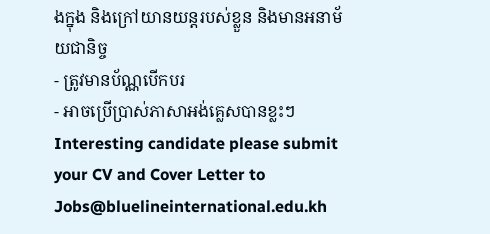ងក្នុង និងក្រៅយានយន្តរបស់ខ្លួន និងមានអនាម័យជានិច្ច
- ត្រូវមានប័ណ្ណបើកបរ
- អាចប្រើប្រាស់ភាសាអង់គ្លេសបានខ្លះៗ
Interesting candidate please submit your CV and Cover Letter to Jobs@bluelineinternational.edu.kh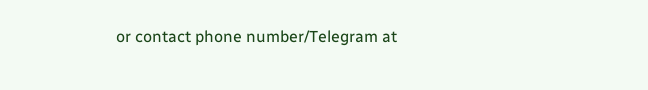or contact phone number/Telegram at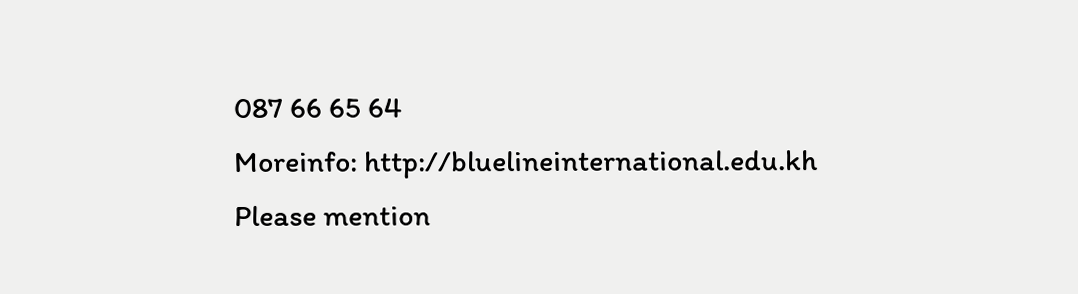087 66 65 64
Moreinfo: http://bluelineinternational.edu.kh
Please mention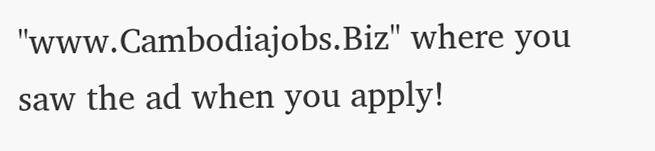"www.Cambodiajobs.Biz" where you saw the ad when you apply!